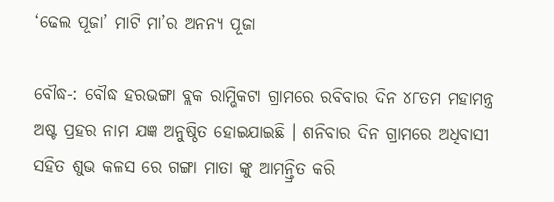‘ଢେଲ ପୂଜା’ ମାଟି ମା’ର ଅନନ୍ୟ ପୂଜା

ବୌଦ୍ଧ-: ବୌଦ୍ଧ ହରଭଙ୍ଗା ବ୍ଲକ ରାମ୍ଭିକଟା ଗ୍ରାମରେ ରବିବାର ଦିନ ୪୮ତମ ମହାମନ୍ତ୍ର ଅଷ୍ଟ ପ୍ରହର ନାମ ଯଜ୍ଞ ଅନୁଷ୍ଠିତ ହୋଇଯାଇଛି । ଶନିବାର ଦିନ ଗ୍ରାମରେ ଅଧିବାସୀ ସହିତ ଶୁଭ କଳସ ରେ ଗଙ୍ଗା ମାତା ଙ୍କୁ ଆମନ୍ତ୍ରିତ କରି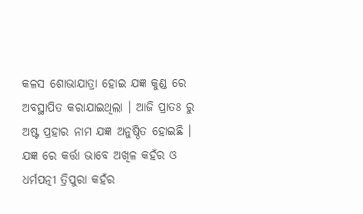କଳସ ଶୋଭାଯାତ୍ରା ହୋଇ ଯଜ୍ଞ କୁଣ୍ଡ ରେ ଅବସ୍ଥାପିତ କରାଯାଇଥିଲା । ଆଜି ପ୍ରାତଃ ରୁ ଅଷ୍ଟ ପ୍ରହାର ନାମ ଯଜ୍ଞ ଅନୁଷ୍ଠିତ ହୋଇଛି । ଯଜ୍ଞ ରେ କର୍ତ୍ତା ଭାବେ ଅଖିଳ କହଁର ଓ ଧର୍ମପତ୍ନୀ ତ୍ରିପୁରା କହଁର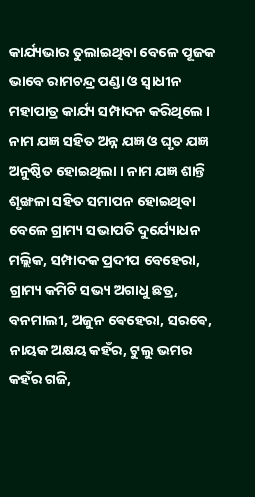କାର୍ଯ୍ୟଭାର ତୁଲାଇଥିବା ବେଳେ ପୂଜକ ଭାବେ ରାମଚନ୍ଦ୍ର ପଣ୍ଡା ଓ ସ୍ୱାଧୀନ ମହାପାତ୍ର କାର୍ଯ୍ୟ ସମ୍ପାଦନ କରିଥିଲେ । ନାମ ଯଜ୍ଞ ସହିତ ଅନ୍ନ ଯଜ୍ଞ ଓ ଘୃତ ଯଜ୍ଞ ଅନୁଷ୍ଠିତ ହୋଇଥିଲା । ନାମ ଯଜ୍ଞ ଶାନ୍ତି ଶୃଙ୍ଖଳା ସହିତ ସମାପନ ହୋଇଥିବା ବେଳେ ଗ୍ରାମ୍ୟ ସଭାପତି ଦୁର୍ଯ୍ୟୋଧନ ମଲ୍ଲିକ, ସମ୍ପାଦକ ପ୍ରଦୀପ ବେହେରା, ଗ୍ରାମ୍ୟ କମିଟି ସଭ୍ୟ ଅଗାଧୁ ଛତ୍ର, ବନମାଲୀ, ଅଜୁନ ଵେହେରା, ସରଵେ, ନାୟକ ଅକ୍ଷୟ କହଁର, ଟୁଲୁ ଭମର କହଁର ଗଜି,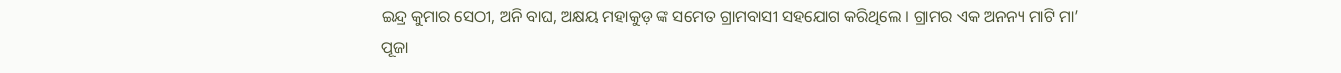ଇନ୍ଦ୍ର କୁମାର ସେଠୀ, ଅନି ବାଘ, ଅକ୍ଷୟ ମହାକୁଡ଼ ଙ୍କ ସମେତ ଗ୍ରାମବାସୀ ସହଯୋଗ କରିଥିଲେ । ଗ୍ରାମର ଏକ ଅନନ୍ୟ ମାଟି ମା’ ପୂଜା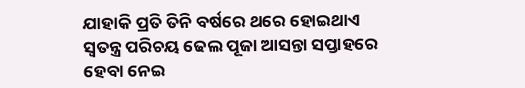ଯାହାକି ପ୍ରତି ତିନି ବର୍ଷରେ ଥରେ ହୋଇଥାଏ ସ୍ୱତନ୍ତ୍ର ପରିଚୟ ଢେଲ ପୂଜା ଆସନ୍ତା ସପ୍ତାହରେ ହେବା ନେଇ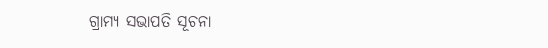ଗ୍ରାମ୍ୟ ସଭାପତି ସୂଚନା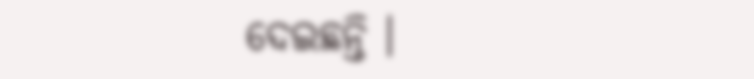ଦେଇଛନ୍ତି ।